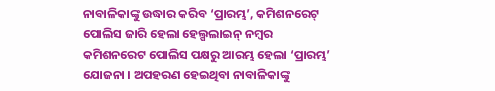ନାବାଳିକାଙ୍କୁ ଉଦ୍ଧାର କରିବ ‘ପ୍ରାରମ୍ଭ’, କମିଶନରେଟ୍ ପୋଲିସ ଜାରି ହେଲା ହେଲ୍ପଲାଇନ୍ ନମ୍ୱର
କମିଶନରେଟ ପୋଲିସ ପକ୍ଷରୁ ଆରମ୍ଭ ହେଲା ‘ପ୍ରାରମ୍ଭ’ ଯୋଜନା । ଅପହରଣ ହେଇଥିବା ନାବାଳିକାଙ୍କୁ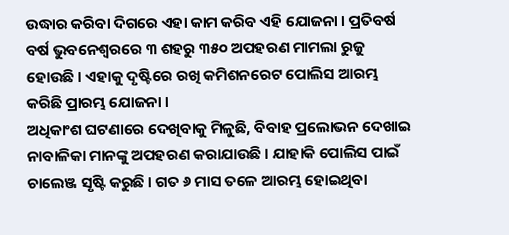ଉଦ୍ଧାର କରିବା ଦିଗରେ ଏହା କାମ କରିବ ଏହି ଯୋଜନା । ପ୍ରତିବର୍ଷ ବର୍ଷ ଭୁବନେଶ୍ୱରରେ ୩ ଶହରୁ ୩୫୦ ଅପହରଣ ମାମଲା ରୁଜୁ ହୋଉଛି । ଏହାକୁ ଦୃଷ୍ଟିରେ ରଖି କମିଶନରେଟ ପୋଲିସ ଆରମ୍ଭ କରିଛି ପ୍ରାରମ୍ଭ ଯୋଜନା ।
ଅଧିକାଂଶ ଘଟଣାରେ ଦେଖିବାକୁ ମିଳୁଛି, ବିବାହ ପ୍ରଲୋଭନ ଦେଖାଇ ନାବାଳିକା ମାନଙ୍କୁ ଅପହରଣ କରାଯାଉଛି । ଯାହାକି ପୋଲିସ ପାଇଁ ଚାଲେଞ୍ଜ ସୃଷ୍ଟି କରୁଛି । ଗତ ୬ ମାସ ତଳେ ଆରମ୍ଭ ହୋଇଥିବା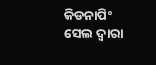କିଡନାପିଂ ସେଲ ଦ୍ୱାରା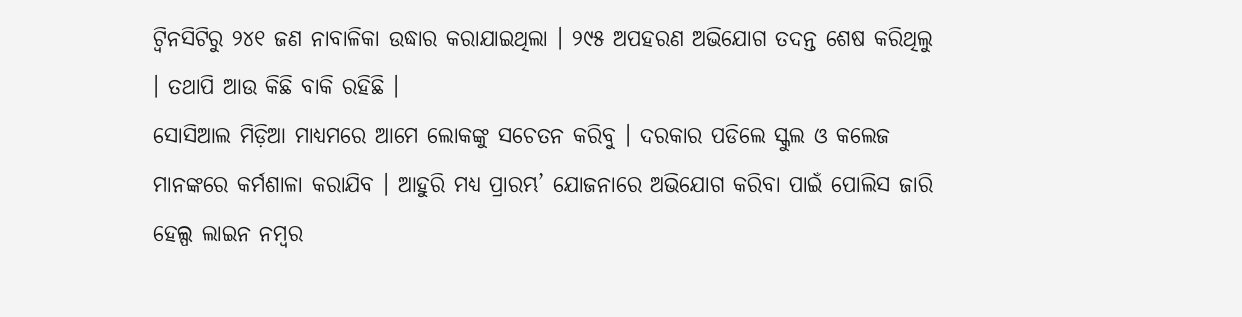ଟ୍ଵିନସିଟିରୁ ୨୪୧ ଜଣ ନାବାଳିକା ଉଦ୍ଧାର କରାଯାଇଥିଲା । ୨୯୫ ଅପହରଣ ଅଭିଯୋଗ ତଦନ୍ତ ଶେଷ କରିଥିଲୁ । ତଥାପି ଆଉ କିଛି ବାକି ରହିଛି ।
ସୋସିଆଲ ମିଡ଼ିଆ ମାଧ୍ୟମରେ ଆମେ ଲୋକଙ୍କୁ ସଚେତନ କରିବୁ । ଦରକାର ପଡିଲେ ସ୍କୁଲ ଓ କଲେଜ ମାନଙ୍କରେ କର୍ମଶାଳା କରାଯିବ । ଆହୁରି ମଧ୍ୟ ପ୍ରାରମ୍ଭ’ ଯୋଜନାରେ ଅଭିଯୋଗ କରିବା ପାଇଁ ପୋଲିସ ଜାରି ହେଲ୍ପ ଲାଇନ ନମ୍ବର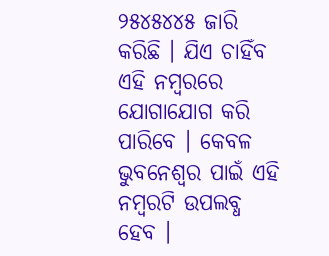୨୫୪୫୪୪୫ ଜାରି କରିଛି । ଯିଏ ଚାହିଁବ ଏହି ନମ୍ୱରରେ ଯୋଗାଯୋଗ କରି ପାରିବେ । କେବଳ ଭୁବନେଶ୍ୱର ପାଇଁ ଏହି ନମ୍ବରଟି ଉପଲବ୍ଧ ହେବ ।